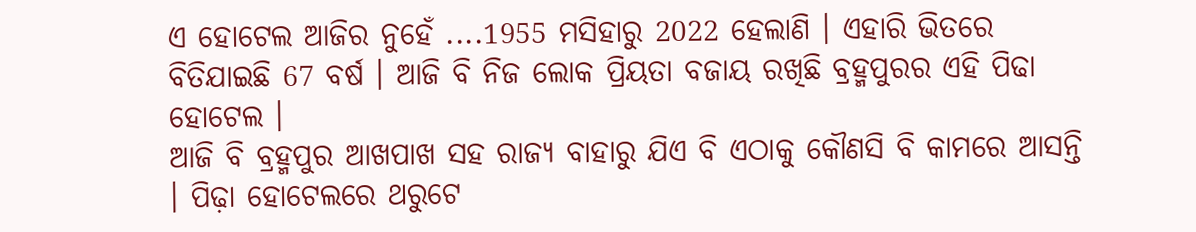ଏ ହୋଟେଲ ଆଜିର ନୁହେଁ ....1955 ମସିହାରୁ 2022 ହେଲାଣି । ଏହାରି ଭିତରେ ବିତିଯାଇଛି 67 ବର୍ଷ । ଆଜି ବି ନିଜ ଲୋକ ପ୍ରିୟତା ବଜାୟ ରଖିଛି ବ୍ରହ୍ମପୁରର ଏହି ପିଢା ହୋଟେଲ ।
ଆଜି ବି ବ୍ରହ୍ମପୁର ଆଖପାଖ ସହ ରାଜ୍ୟ ବାହାରୁ ଯିଏ ବି ଏଠାକୁ କୌଣସି ବି କାମରେ ଆସନ୍ତି । ପିଢ଼ା ହୋଟେଲରେ ଥରୁଟେ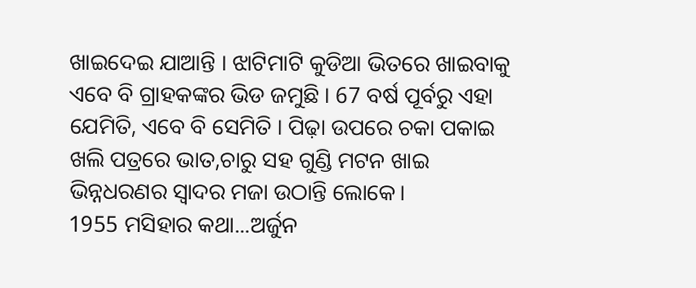ଖାଇଦେଇ ଯାଆନ୍ତି । ଝାଟିମାଟି କୁଡିଆ ଭିତରେ ଖାଇବାକୁ ଏବେ ବି ଗ୍ରାହକଙ୍କର ଭିଡ ଜମୁଛି । 67 ବର୍ଷ ପୂର୍ବରୁ ଏହା ଯେମିତି, ଏବେ ବି ସେମିତି । ପିଢ଼ା ଉପରେ ଚକା ପକାଇ ଖଲି ପତ୍ରରେ ଭାତ,ଚାରୁ ସହ ଗୁଣ୍ଡି ମଟନ ଖାଇ ଭିନ୍ନଧରଣର ସ୍ୱାଦର ମଜା ଉଠାନ୍ତି ଲୋକେ।
1955 ମସିହାର କଥା...ଅର୍ଜୁନ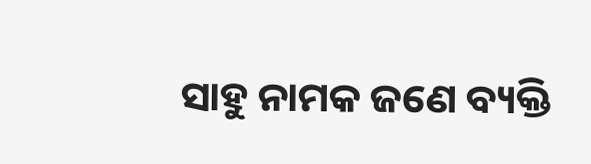ସାହୁ ନାମକ ଜଣେ ବ୍ୟକ୍ତି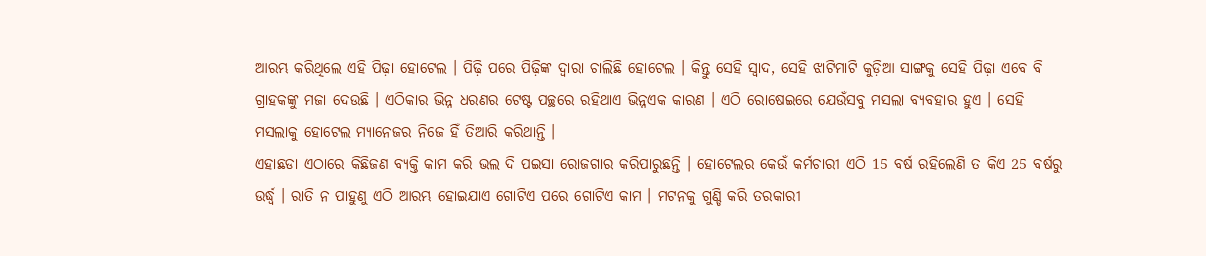ଆରମ୍ଭ କରିଥିଲେ ଏହି ପିଢ଼ା ହୋଟେଲ । ପିଢ଼ି ପରେ ପିଢ଼ିଙ୍କ ଦ୍ଵାରା ଚାଲିଛି ହୋଟେଲ । କିନ୍ତୁ ସେହି ସ୍ୱାଦ, ସେହି ଝାଟିମାଟି କୁଡ଼ିଆ ସାଙ୍ଗକୁ ସେହି ପିଢ଼ା ଏବେ ବି ଗ୍ରାହକଙ୍କୁ ମଜା ଦେଉଛି । ଏଠିକାର ଭିନ୍ନ ଧରଣର ଟେଷ୍ଟ ପଚ୍ଛରେ ରହିଥାଏ ଭିନ୍ନଏକ କାରଣ । ଏଠି ରୋଷେଇରେ ଯେଉଁସବୁ ମସଲା ବ୍ୟବହାର ହୁଏ । ସେହି ମସଲାକୁ ହୋଟେଲ ମ୍ୟାନେଜର ନିଜେ ହିଁ ତିଆରି କରିଥାନ୍ତି ।
ଏହାଛଡା ଏଠାରେ କିଛିଜଣ ବ୍ୟକ୍ତି କାମ କରି ଭଲ ଦି ପଇସା ରୋଜଗାର କରିପାରୁଛନ୍ତି । ହୋଟେଲର କେଉଁ କର୍ମଚାରୀ ଏଠି 15 ବର୍ଷ ରହିଲେଣି ତ କିଏ 25 ବର୍ଷରୁ ଉର୍ଦ୍ଧ୍ୱ । ରାତି ନ ପାହୁଣୁ ଏଠି ଆରମ୍ଭ ହୋଇଯାଏ ଗୋଟିଏ ପରେ ଗୋଟିଏ କାମ । ମଟନକୁ ଗୁଣ୍ଡି କରି ତରକାରୀ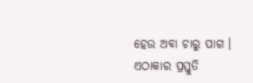ହେଉ ଅବା ଚାରୁ ପାଗ । ଏଠାକାର ପ୍ରସ୍ତୁତି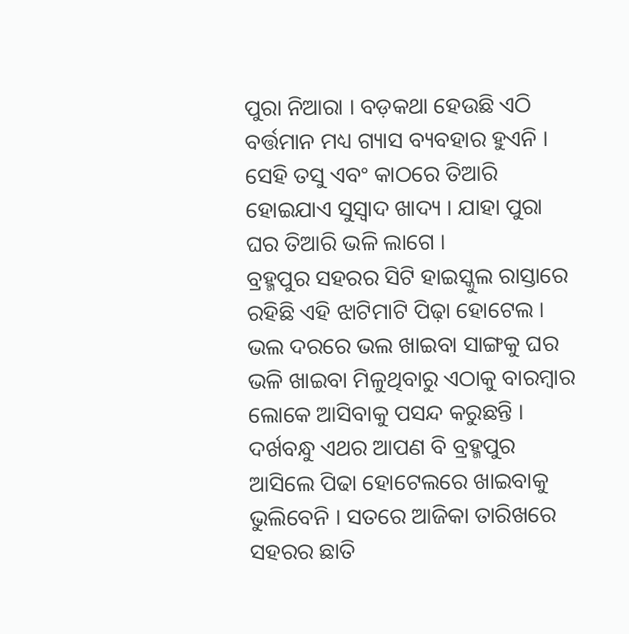ପୁରା ନିଆରା । ବଡ଼କଥା ହେଉଛି ଏଠି ବର୍ତ୍ତମାନ ମଧ୍ୟ ଗ୍ୟାସ ବ୍ୟବହାର ହୁଏନି । ସେହି ତସୁ ଏବଂ କାଠରେ ତିଆରି ହୋଇଯାଏ ସୁସ୍ଵାଦ ଖାଦ୍ୟ । ଯାହା ପୁରା ଘର ତିଆରି ଭଳି ଲାଗେ ।
ବ୍ରହ୍ମପୁର ସହରର ସିଟି ହାଇସ୍କୁଲ ରାସ୍ତାରେ ରହିଛି ଏହି ଝାଟିମାଟି ପିଢ଼ା ହୋଟେଲ । ଭଲ ଦରରେ ଭଲ ଖାଇବା ସାଙ୍ଗକୁ ଘର ଭଳି ଖାଇବା ମିଳୁଥିବାରୁ ଏଠାକୁ ବାରମ୍ୱାର ଲୋକେ ଆସିବାକୁ ପସନ୍ଦ କରୁଛନ୍ତି । ଦର୍ଖବନ୍ଧୁ ଏଥର ଆପଣ ବି ବ୍ରହ୍ମପୁର ଆସିଲେ ପିଢା ହୋଟେଲରେ ଖାଇବାକୁ ଭୁଲିବେନି । ସତରେ ଆଜିକା ତାରିଖରେ ସହରର ଛାତି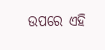ଉପରେ ଏହି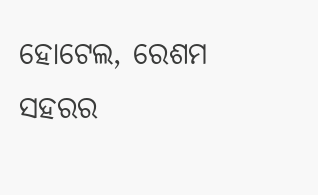ହୋଟେଲ, ରେଶମ ସହରର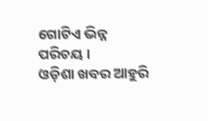ଗୋଟିଏ ଭିନ୍ନ ପରିଚୟ ।
ଓଡ଼ିଶା ଖବର ଆହୁରି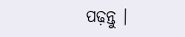ପଢ଼ନ୍ତୁ ।